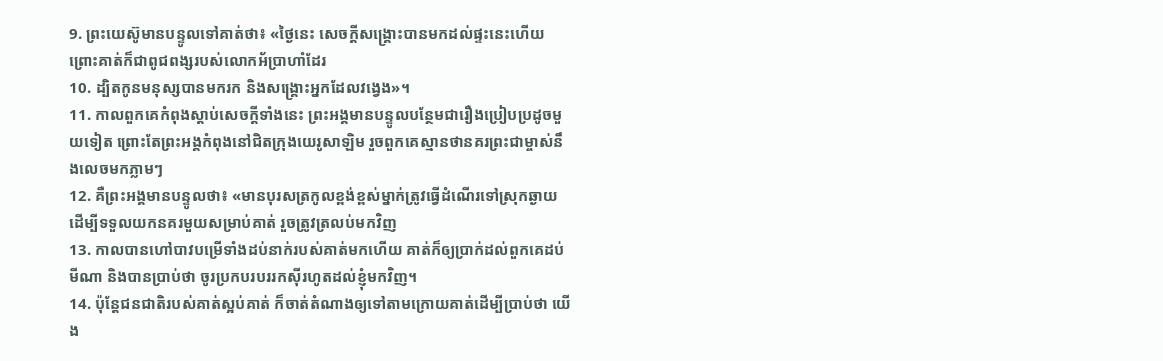9. ព្រះយេស៊ូមានបន្ទូលទៅគាត់ថា៖ «ថ្ងៃនេះ សេចក្ដីសង្គ្រោះបានមកដល់ផ្ទះនេះហើយ ព្រោះគាត់ក៏ជាពូជពង្សរបស់លោកអ័ប្រាហាំដែរ
10. ដ្បិតកូនមនុស្សបានមករក និងសង្គ្រោះអ្នកដែលវង្វេង»។
11. កាលពួកគេកំពុងស្ដាប់សេចក្ដីទាំងនេះ ព្រះអង្គមានបន្ទូលបន្ថែមជារឿងប្រៀបប្រដូចមួយទៀត ព្រោះតែព្រះអង្គកំពុងនៅជិតក្រុងយេរូសាឡិម រួចពួកគេស្មានថានគរព្រះជាម្ចាស់នឹងលេចមកភ្លាមៗ
12. គឺព្រះអង្គមានបន្ទូលថា៖ «មានបុរសត្រកូលខ្ពង់ខ្ពស់ម្នាក់ត្រូវធ្វើដំណើរទៅស្រុកឆ្ងាយ ដើម្បីទទួលយកនគរមួយសម្រាប់គាត់ រួចត្រូវត្រលប់មកវិញ
13. កាលបានហៅបាវបម្រើទាំងដប់នាក់របស់គាត់មកហើយ គាត់ក៏ឲ្យបា្រក់ដល់ពួកគេដប់មីណា និងបានប្រាប់ថា ចូរប្រកបរបររកស៊ីរហូតដល់ខ្ញុំមកវិញ។
14. ប៉ុន្ដែជនជាតិរបស់គាត់ស្អប់គាត់ ក៏ចាត់តំណាងឲ្យទៅតាមក្រោយគាត់ដើម្បីប្រាប់ថា យើង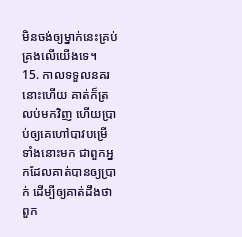មិនចង់ឲ្យម្នាក់នេះគ្រប់គ្រងលើយើងទេ។
15. កាលទទួលនគរនោះហើយ គាត់ក៏ត្រលប់មកវិញ ហើយប្រាប់ឲ្យគេហៅបាវបម្រើទាំងនោះមក ជាពួកអ្នកដែលគាត់បានឲ្យប្រាក់ ដើម្បីឲ្យគាត់ដឹងថា ពួក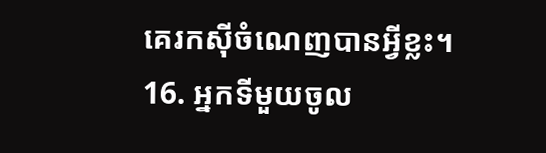គេរកស៊ីចំណេញបានអ្វីខ្លះ។
16. អ្នកទីមួយចូល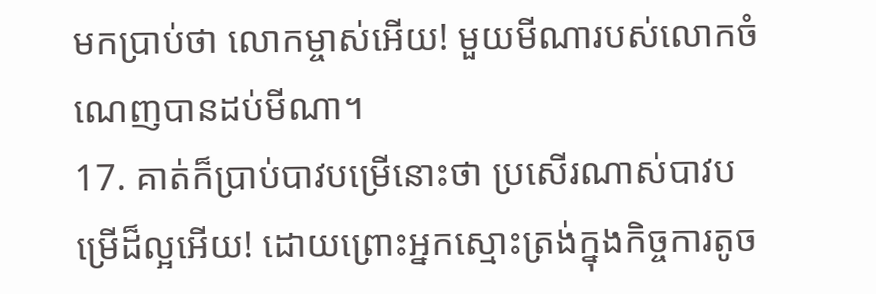មកប្រាប់ថា លោកម្ចាស់អើយ! មួយមីណារបស់លោកចំណេញបានដប់មីណា។
17. គាត់ក៏ប្រាប់បាវបម្រើនោះថា ប្រសើរណាស់បាវបម្រើដ៏ល្អអើយ! ដោយព្រោះអ្នកស្មោះត្រង់ក្នុងកិច្ចការតូច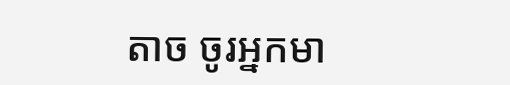តាច ចូរអ្នកមា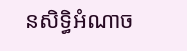នសិទ្ធិអំណាច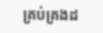គ្រប់គ្រងដ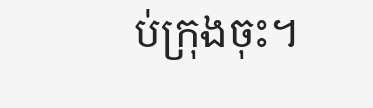ប់ក្រុងចុះ។